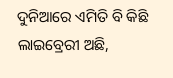ଦୁନିଆରେ ଏମିତି ବି କିଛି ଲାଇବ୍ରେରୀ ଅଛି,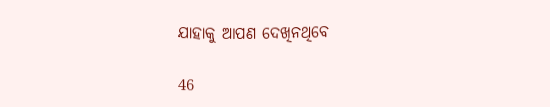ଯାହାକୁ ଆପଣ ଦେଖିନଥିବେ

46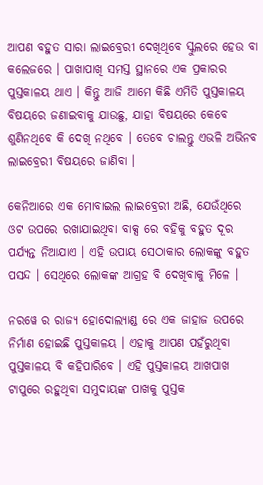ଆପଣ ବହୁତ ସାରା ଲାଇବ୍ରେରୀ ଦେଖିଥିବେ ସ୍କୁଲରେ ହେଉ ବା କଲେଜରେ । ପାଖାପାଖି ସମସ୍ତ ସ୍ଥାନରେ ଏକ ପ୍ରକାରର ପୁସ୍ତକାଳୟ ଥାଏ । କିନ୍ତୁ ଆଜି ଆମେ କିଛି ଏମିତି ପୁସ୍ତକାଳୟ ବିଷୟରେ ଜଣାଇବାକୁ ଯାଉଛୁ, ଯାହା ବିଷୟରେ କେବେ ଶୁଣିନଥିବେ କି ଦେଖି ନଥିବେ । ତେବେ ଚାଲନ୍ତୁ ଏଭଳି ଅଭିନବ ଲାଇବ୍ରେରୀ ବିଷୟରେ ଜାଣିବା ।

କେନିଆରେ ଏକ ମୋବାଇଲ ଲାଇବ୍ରେରୀ ଅଛି, ଯେଉଁଥିରେ ଓଟ ଉପରେ ରଖାଯାଇଥିବା ବାକ୍ସ ରେ ବହିକୁ ବହୁତ ଦୂର ପର୍ଯ୍ୟନ୍ତ ନିଆଯାଏ । ଏହି ଉପାୟ ସେଠାକାର ଲୋକଙ୍କୁ ବହୁତ ପସନ୍ଦ । ସେଥିରେ ଲୋକଙ୍କ ଆଗ୍ରହ ବି ଦେଖିବାକୁ ମିଳେ ।

ନରୱେ ର ରାଜ୍ୟ ହୋଦୋଲ୍ୟାଣ୍ଡ ରେ ଏକ ଜାହାଜ ଉପରେ ନିର୍ମାଣ ହୋଇଛି ପୁସ୍ତକାଳୟ । ଏହାକୁ ଆପଣ ପହଁରୁଥିବା ପୁସ୍ତକାଳୟ ବି କହିପାରିବେ । ଏହି ପୁସ୍ତକାଳୟ ଆଖପାଖ ଟାପୁରେ ରହୁଥିବା ସମୁଦାୟଙ୍କ ପାଖକୁ ପୁସ୍ତକ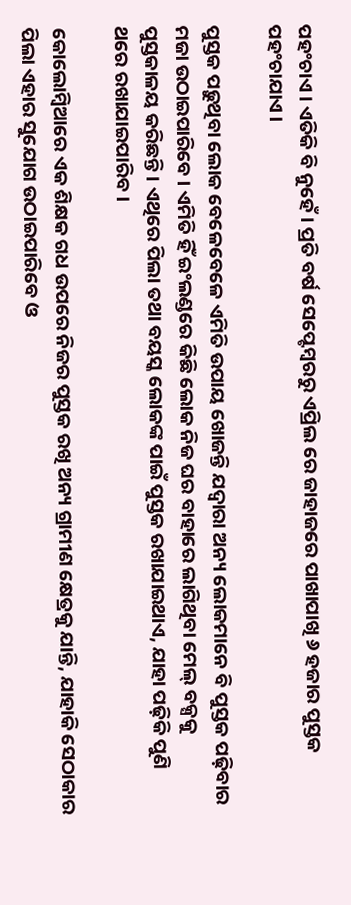ପହଂଚାଏ । ଏତିକି ବି ନୁହେଁ । ପ୍ରତି ବର୍ଷ ସେପ୍ଟେମ୍ବରରୁ ଏପ୍ରିଲ ରେ ଜାହାଜରେ ପାଖାପାଖି ୬ ହଜାର ପୁସ୍ତକ ପହଂଚାଯାଏ ।

ପୁସ୍ତକ ପଢ଼ୁଥିବା ଲୋକ ବେଳେବେଳେ ଏମିତି ଉପାୟ ଖୋଜନ୍ତି ଯଦ୍ୱାରା ଅନ୍ୟ ଲୋକମାନେ ବି ପୁସ୍ତକ ପଢ଼ିବାର ମଜା ଉଠାଇପାରିବେ । ଏମିତି ହିଁ ଇଂଲଣ୍ଡରେ କିଛି ଲୋକ ନିଜ ଘର ବାହାରେ ଲାଗିଥିବା ମେଲ୍ ବକ୍ସକୁ ପୁସ୍ତକାଳୟ କରିଛନ୍ତି । ଏଥିରେ ପିଲା ତଥା ବୟସ୍କ ଲୋକଙ୍କ ପାଇଁ ପୁସ୍ତକ ରଖାଯାଇଥାଏ, ଯାହା ପଢ଼ିକି ପୁଣି ଥରେ ରଖାଯାଇପାରିବ ।

କୋଲୋମ୍ବିଆରେ ଏକ ଶିକ୍ଷକ ଗଧ ଉପରେ ନିଜର ପୁସ୍ତକ ରଖି ଅନ୍ୟ ଗ୍ରାମୀଣ କ୍ଷେତ୍ରକୁ ଯାନ୍ତି, ଯାହାକି ସେଠାକାର ପିଲା ଏହାର ସୁଯୋଗ ଉଠାଇପାରିବେ ଓ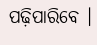ପଢ଼ିପାରିବେ ।